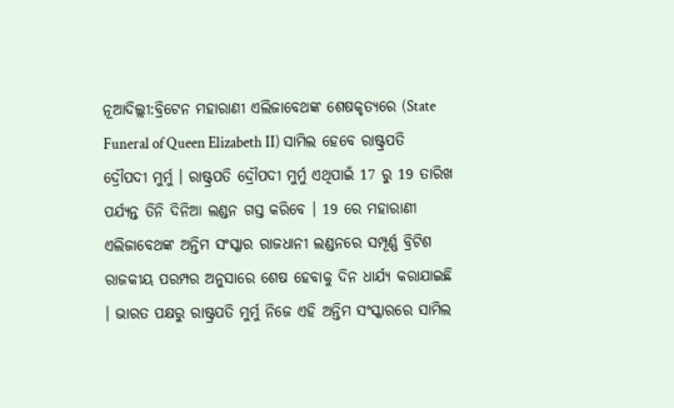ନୂଆଦିଲ୍ଲୀ:ବ୍ରିଟେନ ମହାରାଣୀ ଏଲିଜାବେଥଙ୍କ ଶେଷକୃତ୍ୟରେ (State Funeral of Queen Elizabeth II) ସାମିଲ ହେବେ ରାଷ୍ଟ୍ରପତି ଦ୍ରୌପଦୀ ମୁର୍ମୁ । ରାଷ୍ଟ୍ରପତି ଦ୍ରୌପଦୀ ମୁର୍ମୁ ଏଥିପାଇଁ 17 ରୁ 19 ତାରିଖ ପର୍ଯ୍ୟନ୍ତ ତିନି ଦିନିଆ ଲଣ୍ଡନ ଗସ୍ତ କରିବେ । 19 ରେ ମହାରାଣୀ ଏଲିଜାବେଥଙ୍କ ଅନ୍ତିମ ସଂସ୍କାର ରାଜଧାନୀ ଲଣ୍ଡନରେ ସମ୍ପୂର୍ଣ୍ଣ ବ୍ରିଟିଶ ରାଜକୀୟ ପରମ୍ପର ଅନୁସାରେ ଶେଷ ହେବାକୁ ଦିନ ଧାର୍ଯ୍ୟ କରାଯାଇଛି । ଭାରତ ପକ୍ଷରୁ ରାଷ୍ଟ୍ରପତି ମୁର୍ମୁ ନିଜେ ଏହି ଅନ୍ତିମ ସଂସ୍କାରରେ ସାମିଲ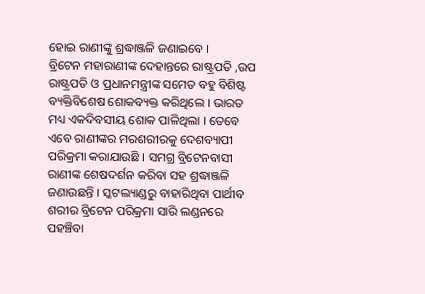ହୋଇ ରାଣୀଙ୍କୁ ଶ୍ରଦ୍ଧାଞ୍ଜଳି ଜଣାଇବେ ।
ବ୍ରିଟେନ ମହାରାଣୀଙ୍କ ଦେହାନ୍ତରେ ରାଷ୍ଟ୍ରପତି ,ଉପ ରାଷ୍ଟ୍ରପତି ଓ ପ୍ରଧାନମନ୍ତ୍ରୀଙ୍କ ସମେତ ବହୁ ବିଶିଷ୍ଟ ବ୍ୟକ୍ତିବିଶେଷ ଶୋକବ୍ୟକ୍ତ କରିଥିଲେ । ଭାରତ ମଧ୍ୟ ଏକଦିବସୀୟ ଶୋକ ପାଳିଥିଲା । ତେବେ ଏବେ ରାଣୀଙ୍କର ମରଶରୀରକୁ ଦେଶବ୍ୟାପୀ ପରିକ୍ରମା କରାଯାଉଛି । ସମଗ୍ର ବ୍ରିଟେନବାସୀ ରାଣୀଙ୍କ ଶେଷଦର୍ଶନ କରିବା ସହ ଶ୍ରଦ୍ଧାଞ୍ଜଳି ଜଣାଉଛନ୍ତି । ସ୍କଟଲ୍ୟାଣ୍ଡରୁ ବାହାରିଥିବା ପାର୍ଥୀବ ଶରୀର ବ୍ରିଟେନ ପରିକ୍ରମା ସାରି ଲଣ୍ଡନରେ ପହଞ୍ଚିବା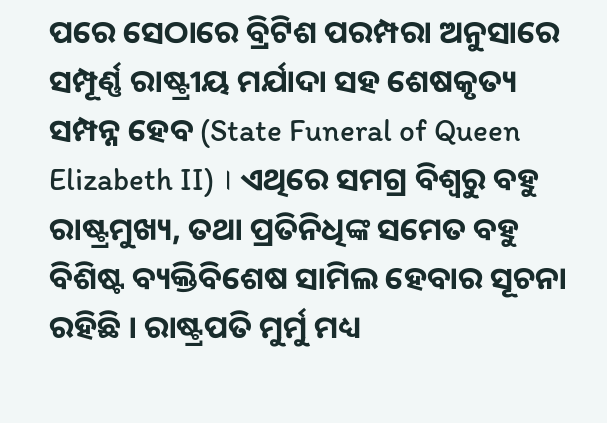ପରେ ସେଠାରେ ବ୍ରିଟିଶ ପରମ୍ପରା ଅନୁସାରେ ସମ୍ପୂର୍ଣ୍ଣ ରାଷ୍ଟ୍ରୀୟ ମର୍ଯାଦା ସହ ଶେଷକୃତ୍ୟ ସମ୍ପନ୍ନ ହେବ (State Funeral of Queen Elizabeth II) । ଏଥିରେ ସମଗ୍ର ବିଶ୍ବରୁ ବହୁ ରାଷ୍ଟ୍ରମୁଖ୍ୟ, ତଥା ପ୍ରତିନିଧିଙ୍କ ସମେତ ବହୁ ବିଶିଷ୍ଟ ବ୍ୟକ୍ତିବିଶେଷ ସାମିଲ ହେବାର ସୂଚନା ରହିଛି । ରାଷ୍ଟ୍ରପତି ମୁର୍ମୁ ମଧ୍ୟ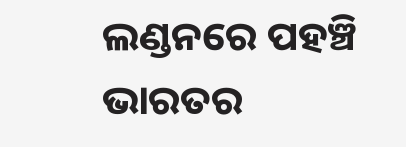ଲଣ୍ଡନରେ ପହଞ୍ଚି ଭାରତର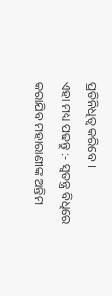ପ୍ରତିନିଧିତ୍ବ କରିବେ ।
ଏହା ମଧ୍ୟ ପଢନ୍ତୁ :- ସ୍ବତନ୍ତ୍ର ବିଧିରେ କରାଯିବ ମହାରାଣୀଙ୍କ ଅନ୍ତିମ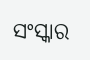ସଂସ୍କାର